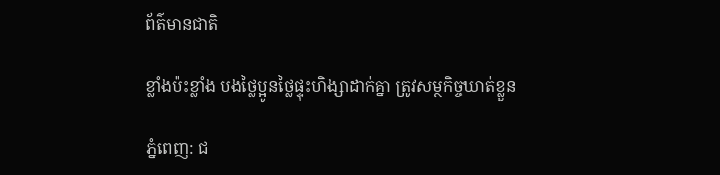ព័ត៌មានជាតិ

ខ្លាំងប៉ះខ្លាំង បងថ្លៃប្អូនថ្លៃផ្ទុះហិង្សាដាក់គ្នា ត្រូវសម្ថកិច្ចឃាត់ខ្លួន

ភ្នំពេញ: ជ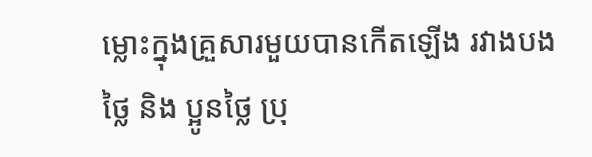ម្លោះក្នុងគ្រួសារមួយបានកើតឡើង រវាងបងថ្លៃ និង ប្អូនថ្លៃ ប្រុ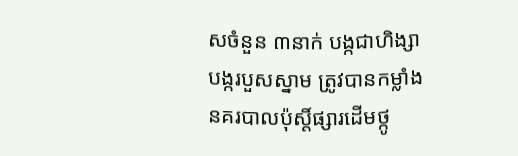សចំនួន ៣នាក់ បង្កជាហិង្សាបង្ករបួសស្នាម ត្រូវបានកម្លាំងនគរបាលប៉ុស្តិ៍ផ្សារដើមថ្កូ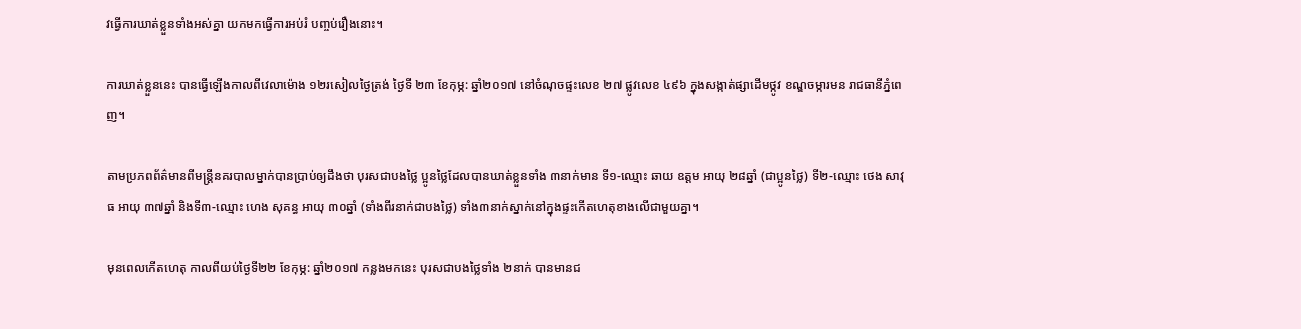វធ្វើការឃាត់ខ្លួនទាំងអស់គ្នា យកមកធ្វើការអប់រំ បញ្ចប់រឿងនោះ។

ការឃាត់ខ្លួននេះ បានធ្វើឡើងកាលពីវេលាម៉ោង ១២រសៀលថ្ងៃត្រង់ ថ្ងៃទី ២៣ ខែកុម្ភ: ឆ្នាំ២០១៧ នៅចំណុចផ្ទះលេខ ២៧ ផ្លូវលេខ ៤៩៦ ក្នុងសង្កាត់ផ្សាដើមថ្កូវ ខណ្ឌចម្ការមន រាជធានីភ្នំពេញ។

តាមប្រភពព័ត៌មានពីមន្ត្រីនគរបាលម្នាក់បានប្រាប់ឲ្យដឹងថា បុរសជាបងថ្លៃ ប្អូនថ្លៃដែលបានឃាត់ខ្លួនទាំង ៣នាក់មាន ទី១-ឈ្មោះ ឆាយ ឧត្តម អាយុ ២៨ឆ្នាំ (ជាប្អូនថ្លៃ) ទី២-ឈ្មោះ ថេង សាវុធ អាយុ ៣៧ឆ្នាំ និងទី៣-ឈ្មោះ ហេង សុគន្ធ អាយុ ៣០ឆ្នាំ (ទាំងពីរនាក់ជាបងថ្លៃ) ទាំង៣នាក់ស្នាក់នៅក្នុងផ្ទះកើតហេតុខាងលើជាមួយគ្នា។

មុនពេលកើតហេតុ កាលពីយប់ថ្ងៃទី២២ ខែកុម្ភ: ឆ្នាំ២០១៧ កន្លងមកនេះ បុរសជាបងថ្លៃទាំង ២នាក់ បានមានជ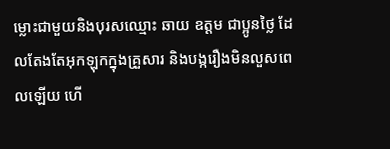ម្លោះជាមួយនិងបុរសឈ្មោះ ឆាយ ឧត្តម ជាប្អូនថ្លៃ ដែលតែងតែអុកឡុកក្នុងគ្រួសារ និងបង្ករឿងមិនលួសពេលឡើយ ហើ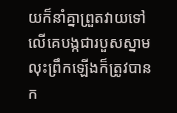យក៏នាំគ្នាព្រួតវាយទៅលើគេបង្កជារបួសស្នាម លុះព្រឹកឡើងក៏ត្រូវបានក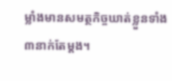ម្លាំងមានសមត្ថកិច្ចឃាត់ខ្លួនទាំង ៣នាក់តែម្តង។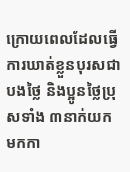ក្រោយពេលដែលធ្វើការឃាត់ខ្លួនបុរសជាបងថ្លៃ និងប្អូនថ្លៃប្រុសទាំង ៣នាក់យកមកកា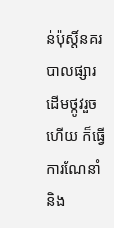ន់ប៉ុស្តិ៍នគរបាលផ្សារដើមថ្កូវរួចហើយ ក៏ធ្វើការណែនាំ និង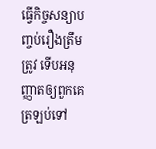ធ្វើកិច្ចសន្យាបញ្ចប់រឿងត្រឹមត្រូវ ទើបអនុញ្ញាតឲ្យពួកគេត្រឡប់ទៅ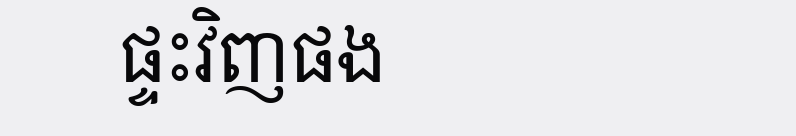ផ្ទះវិញផង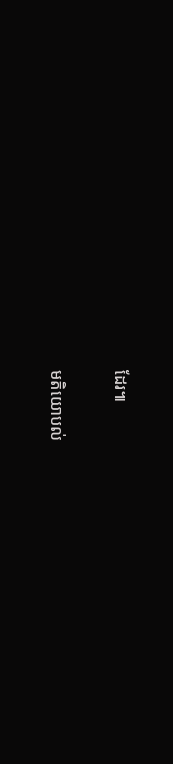ដែរ៕

មតិយោបល់